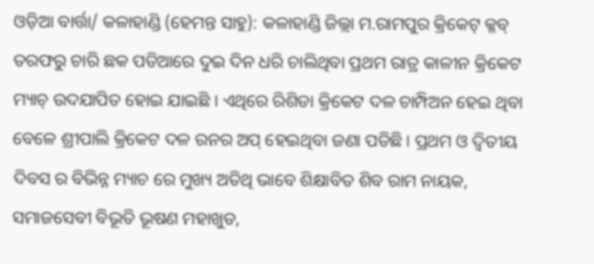ଓଡ଼ିଆ ବାର୍ତ୍ତା/ କଳାହାଣ୍ଡି (ହେମନ୍ତ ସାହୁ): କଳାହାଣ୍ଡି ଜିଲ୍ଲା ମ.ରାମପୁର କ୍ରିକେଟ୍ କ୍ଳବ୍ ତରଫରୁ ଚାରି ଛକ ପଡିଆରେ ଦୁଇ ଦିନ ଧରି ଚାଲିଥିବା ପ୍ରଥମ ରାତ୍ର କାଳୀନ କ୍ରିକେଟ ମ୍ୟାଚ୍ ଉଦଯାପିତ ହୋଇ ଯାଇଛି । ଏଥିରେ ରିଶିଡା କ୍ରିକେଟ ଦଳ ଚାମ୍ପିଅନ ହେଇ ଥିବା ବେଳେ ଶ୍ରୀପାଲି କ୍ରିକେଟ ଦଳ ରନର ଅପ୍ ହେଇଥିବା ଜଣା ପଡିଛି। ପ୍ରଥମ ଓ ଦ୍ୱିତୀୟ ଦିବସ ର ବିଭିନ୍ନ ମ୍ୟାଚ ରେ ମୁଖ୍ୟ ଅତିଥି ଭାବେ ଶିକ୍ଷାବିତ ଶିବ ରାମ ନାୟକ, ସମାଜସେବୀ ବିଭୂତି ଭୂଷଣ ମହାଖୁଡ,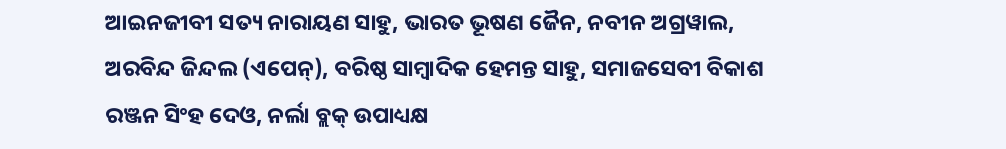ଆଇନଜୀବୀ ସତ୍ୟ ନାରାୟଣ ସାହୁ, ଭାରତ ଭୂଷଣ ଜୈନ, ନବୀନ ଅଗ୍ରୱାଲ, ଅରବିନ୍ଦ ଜିନ୍ଦଲ (ଏପେନ୍), ବରିଷ୍ଠ ସାମ୍ବାଦିକ ହେମନ୍ତ ସାହୁ, ସମାଜସେବୀ ବିକାଶ ରଞ୍ଜନ ସିଂହ ଦେଓ, ନର୍ଲା ବ୍ଲକ୍ ଉପାଧ୍ୟକ୍ଷ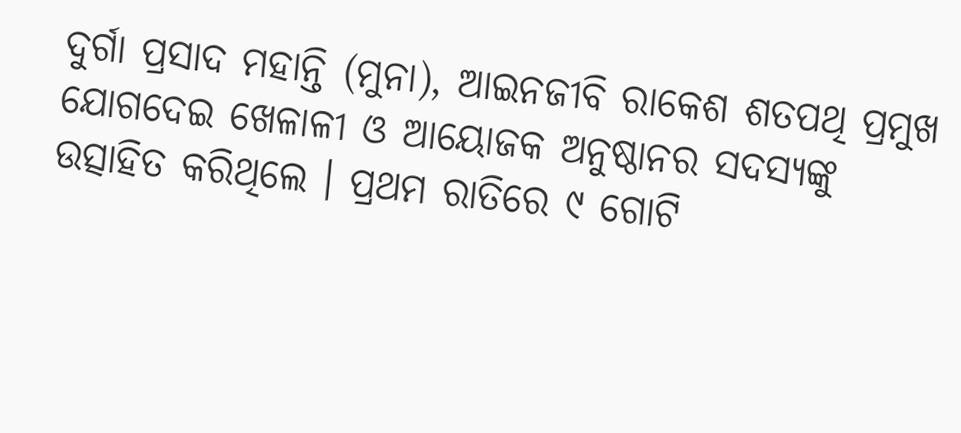ଦୁର୍ଗା ପ୍ରସାଦ ମହାନ୍ତି (ମୁନା), ଆଇନଜୀବି ରାକେଶ ଶତପଥି ପ୍ରମୁଖ ଯୋଗଦେଇ ଖେଳାଳୀ ଓ ଆୟୋଜକ ଅନୁଷ୍ଠାନର ସଦସ୍ୟଙ୍କୁ ଉତ୍ସାହିତ କରିଥିଲେ । ପ୍ରଥମ ରାତିରେ ୯ ଗୋଟି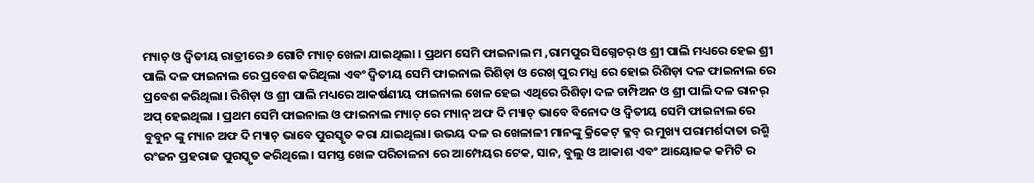ମ୍ୟାଚ୍ ଓ ଦ୍ୱିତୀୟ ରାତ୍ରୀରେ ୬ ଗୋଟି ମ୍ୟାଚ୍ ଖେଳା ଯାଇଥିଲା । ପ୍ରଥମ ସେମି ଫାଇନାଲ ମ ,ରାମପୁର ସିଗ୍ନେଚର୍ ଓ ଶ୍ରୀ ପାଲି ମଧ୍ୟରେ ହେଇ ଶ୍ରୀ ପାଲି ଦଳ ଫାଇନାଲ ରେ ପ୍ରବେଶ କରିଥିଲା ଏବଂ ଦ୍ୱିତୀୟ ସେମି ଫାଇନାଲ ରିଶିଡ଼ା ଓ ରେଖ୍ ପୁର ମଧ୍ଯ ରେ ହୋଇ ରିଶିଡ଼ା ଦଳ ଫାଇନାଲ ରେ ପ୍ରବେଶ କରିଥିଲା। ରିଶିଡ଼ା ଓ ଶ୍ରୀ ପାଲି ମଧ୍ୟରେ ଆକର୍ଷଣୀୟ ଫାଇନାଲ ଖେଳ ହେଇ ଏଥିରେ ରିଶିଡ଼ା ଦଳ ଚାମ୍ପିଅନ ଓ ଶ୍ରୀ ପାଲି ଦଳ ରାନର୍ ଅପ୍ ହେଇଥିଲା । ପ୍ରଥମ ସେମି ଫାଇନାଲ ଓ ଫାଇନାଲ ମ୍ୟାଚ୍ ରେ ମ୍ୟାନ୍ ଅଫ ଦି ମ୍ୟାଚ୍ ଭାବେ ବିନୋଦ ଓ ଦ୍ୱିତୀୟ ସେମି ଫାଇନାଲ ରେ ବୁବୁନ ଙ୍କୁ ମ୍ୟାନ ଅଫ ଦି ମ୍ୟାଚ୍ ଭାବେ ପୁରସ୍କୃତ କରା ଯାଇଥିଲା। ଉଭୟ ଦଳ ର ଖେଳାଳୀ ମାନଙ୍କୁ କ୍ରିକେଟ୍ କ୍ଳବ୍ ର ମୁଖ୍ୟ ପରାମର୍ଶଦାତା ରଶ୍ମି ରଂଜନ ପ୍ରହରାଜ ପୁରସ୍କୃତ କରିଥିଲେ। ସମସ୍ତ ଖେଳ ପରିଚାଳନା ରେ ଆମ୍ପେୟର ଟେକ, ସାନ, ବୁଲୁ ଓ ଆକାଶ ଏବଂ ଆୟୋଜକ କମିଟି ର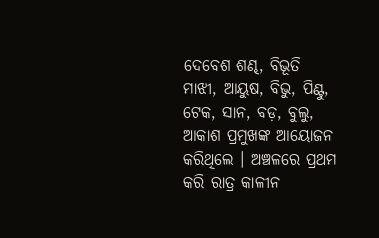ଦେବେଶ ଶଣ୍ଢ, ବିଭୂତି ମାଝୀ, ଆୟୁଷ, ବିଭୁ, ପିଣ୍ଟୁ, ଟେକ, ସାନ, ବଡ଼, ବୁଲୁ, ଆକାଶ ପ୍ରମୁଖଙ୍କ ଆୟୋଜନ କରିଥିଲେ । ଅଞ୍ଚଳରେ ପ୍ରଥମ କରି ରାତ୍ର କାଳୀନ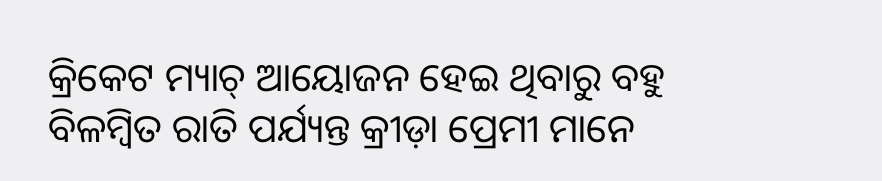କ୍ରିକେଟ ମ୍ୟାଚ୍ ଆୟୋଜନ ହେଇ ଥିବାରୁ ବହୁ ବିଳମ୍ବିତ ରାତି ପର୍ଯ୍ୟନ୍ତ କ୍ରୀଡ଼ା ପ୍ରେମୀ ମାନେ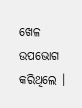ଖେଳ ଉପଭୋଗ କରିଥିଲେ ।